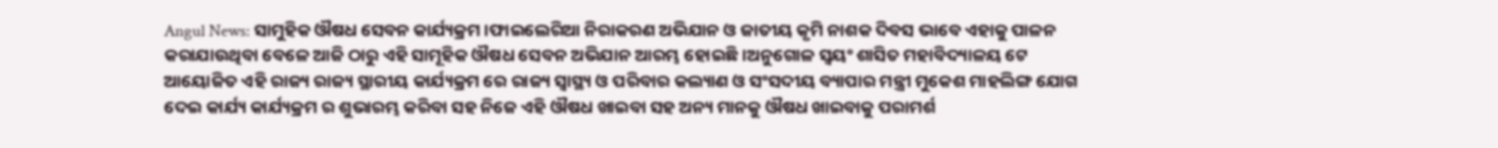Angul News: ସାମୁହିକ ଔଷଧ ସେବନ କାର୍ଯ୍ୟକ୍ରମ।ଫାଇଲେରିଆ ନିରାକରଣ ଅଭିଯାନ ଓ ଜାତୀୟ କୃମି ନାଶକ ଦିବସ ଭାବେ ଏହାକୁ ପାଳନ କରାଯାଉଥିବା ବେଳେ ଆଜି ଠାରୁ ଏହି ସାମୂହିକ ଔଷଧ ସେବନ ଅଭିଯାନ ଆରମ୍ଭ ହୋଇଛି।ଅନୁଗୋଳ ସ୍ୱୟଂ ଶାସିତ ମହାବିଦ୍ୟାଳୟ ଟେ ଆୟୋଜିତ ଏହି ରାଜ୍ୟ ରାଜ୍ୟ ସ୍ଥାରୀୟ କାର୍ଯ୍ୟକ୍ରମ ରେ ରାଜ୍ୟ ସ୍ୱାସ୍ଥ୍ୟ ଓ ପରିବାର କଲ୍ୟାଣ ଓ ସଂସଦୀୟ ବ୍ୟାପାର ମନ୍ତ୍ରୀ ମୁକେଶ ମାହଲିଙ୍ଗ ଯୋଗ ଦେଇ କାର୍ଯ୍ୟ କାର୍ଯ୍ୟକ୍ରମ ର ଶୁଭାରମ୍ଭ କରିବା ସହ ନିଜେ ଏହି ଔଷଧ ଖାଇବା ସହ ଅନ୍ୟ ମାନକୁ ଔଷଧ ଖାଇବାକୁ ପରାମର୍ଶ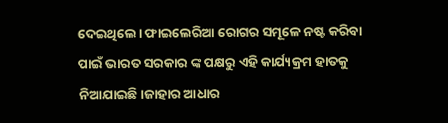ଦେଇଥିଲେ। ଫାଇଲେରିଆ ରୋଗର ସମୂଳେ ନଷ୍ଟ କରିବା ପାଇଁ ଭାରତ ସରକାର ଙ୍କ ପକ୍ଷରୁ ଏହି କାର୍ଯ୍ୟକ୍ରମ ହାତକୁ ନିଆଯାଇଛି।ଜାହାର ଆଧାର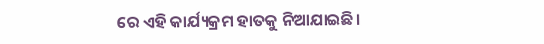ରେ ଏହି କାର୍ଯ୍ୟକ୍ରମ ହାତକୁ ନିଆଯାଇଛି।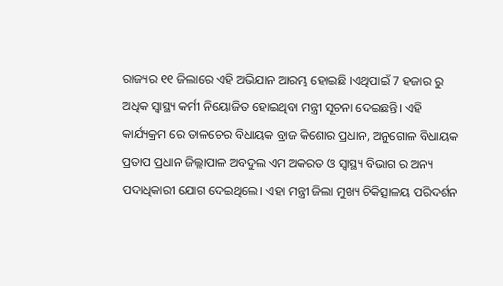ରାଜ୍ୟର ୧୧ ଜିଲାରେ ଏହି ଅଭିଯାନ ଆରମ୍ଭ ହୋଇଛି ।ଏଥିପାଇଁ 7 ହଜାର ରୁ ଅଧିକ ସ୍ୱାସ୍ଥ୍ୟ କର୍ମୀ ନିୟୋଜିତ ହୋଇଥିବା ମନ୍ତ୍ରୀ ସୂଚନା ଦେଇଛନ୍ତି। ଏହି କାର୍ଯ୍ୟକ୍ରମ ରେ ତାଳଚେର ବିଧାୟକ ବ୍ରାଜ କିଶୋର ପ୍ରଧାନ, ଅନୁଗୋଳ ବିଧାୟକ ପ୍ରତାପ ପ୍ରଧାନ ଜିଲ୍ଲାପାଳ ଅବଦୁଲ ଏମ ଅକରତ ଓ ସ୍ୱାସ୍ଥ୍ୟ ବିଭାଗ ର ଅନ୍ୟ ପଦାଧିକାରୀ ଯୋଗ ଦେଇଥିଲେ। ଏହା ମନ୍ତ୍ରୀ ଜିଲା ମୁଖ୍ୟ ଚିକିତ୍ସାଳୟ ପରିଦର୍ଶନ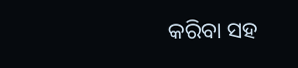କରିବା ସହ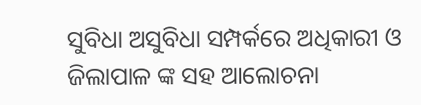ସୁବିଧା ଅସୁବିଧା ସମ୍ପର୍କରେ ଅଧିକାରୀ ଓ ଜିଲାପାଳ ଙ୍କ ସହ ଆଲୋଚନା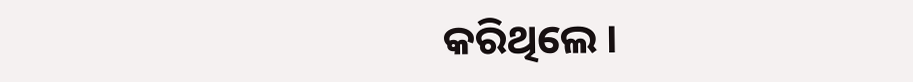କରିଥିଲେ ।